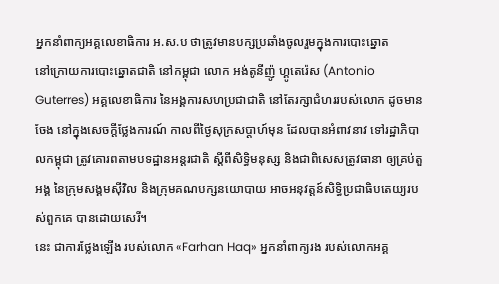អ្នកនាំពាក្យអគ្គលេខាធិការ អ.ស.ប ថាត្រូវមានបក្សប្រឆាំងចូលរួមក្នុងការបោះឆ្នោត
នៅក្រោយការបោះឆ្នោតជាតិ នៅកម្ពុជា លោក អង់តូនីញ៉ូ ហ្គូតេរ៉េស (Antonio Guterres) អគ្គលេខាធិការ នៃអង្គការសហប្រជាជាតិ នៅតែរក្សាជំហររបស់លោក ដូចមានចែង នៅក្នុងសេចក្ដីថ្លែងការណ៍ កាលពីថ្ងៃសុក្រសប្ដាហ៍មុន ដែលបានអំពាវនាវ ទៅរដ្ឋាភិបាលកម្ពុជា ត្រូវគោរពតាមបទដ្ឋានអន្តរជាតិ ស្ដីពីសិទ្ធិមនុស្ស និងជាពិសេសត្រូវធានា ឲ្យគ្រប់តួអង្គ នៃក្រុមសង្គមស៊ីវិល និងក្រុមគណបក្សនយោបាយ អាចអនុវត្តន៍សិទ្ធិប្រជាធិបតេយ្យរបស់ពួកគេ បានដោយសេរី។
នេះ ជាការថ្លែងឡើង របស់លោក «Farhan Haq» អ្នកនាំពាក្យរង របស់លោកអគ្គ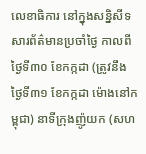លេខាធិការ នៅក្នុងសន្និសីទសារព័ត៌មានប្រចាំថ្ងៃ កាលពីថ្ងៃទី៣០ ខែកក្កដា (ត្រូវនឹងថ្ងៃទី៣១ ខែកក្កដា ម៉ោងនៅកម្ពុជា) នាទីក្រុងញ៉ូយក (សហ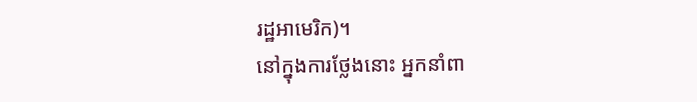រដ្ឋអាមេរិក)។
នៅក្នុងការថ្លែងនោះ អ្នកនាំពា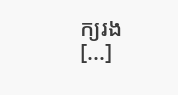ក្យរង [...]